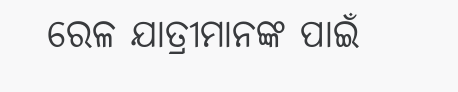ରେଳ ଯାତ୍ରୀମାନଙ୍କ ପାଇଁ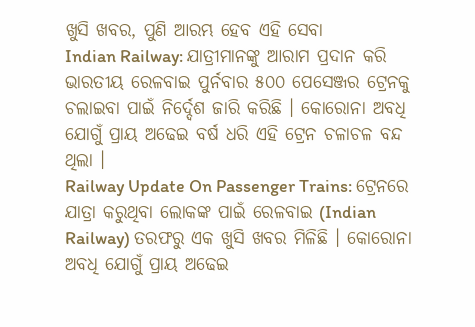ଖୁସି ଖବର, ପୁଣି ଆରମ୍ଭ ହେବ ଏହି ସେବା
Indian Railway: ଯାତ୍ରୀମାନଙ୍କୁ ଆରାମ ପ୍ରଦାନ କରି ଭାରତୀୟ ରେଳବାଇ ପୁର୍ନବାର ୫୦୦ ପେସେଞ୍ଜର ଟ୍ରେନକୁ ଚଲାଇବା ପାଇଁ ନିର୍ଦ୍ଦେଶ ଜାରି କରିଛି । କୋରୋନା ଅବଧି ଯୋଗୁଁ ପ୍ରାୟ ଅଢେଇ ବର୍ଷ ଧରି ଏହି ଟ୍ରେନ ଚଳାଚଳ ବନ୍ଦ ଥିଲା ।
Railway Update On Passenger Trains: ଟ୍ରେନରେ ଯାତ୍ରା କରୁଥିବା ଲୋକଙ୍କ ପାଇଁ ରେଳବାଇ (Indian Railway) ତରଫରୁ ଏକ ଖୁସି ଖବର ମିଳିଛି । କୋରୋନା ଅବଧି ଯୋଗୁଁ ପ୍ରାୟ ଅଢେଇ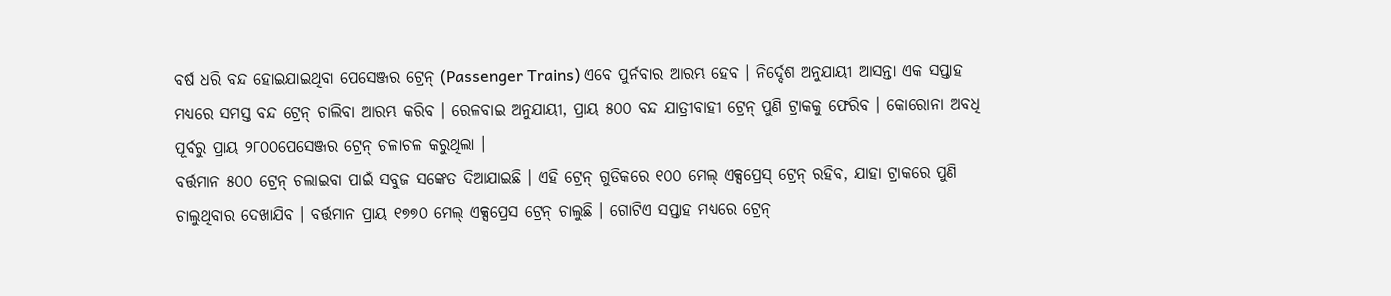ବର୍ଷ ଧରି ବନ୍ଦ ହୋଇଯାଇଥିବା ପେସେଞ୍ଜର ଟ୍ରେନ୍ (Passenger Trains) ଏବେ ପୁର୍ନବାର ଆରମ୍ଭ ହେବ । ନିର୍ଦ୍ଦେଶ ଅନୁଯାୟୀ ଆସନ୍ତା ଏକ ସପ୍ତାହ ମଧ୍ୟରେ ସମସ୍ତ ବନ୍ଦ ଟ୍ରେନ୍ ଚାଲିବା ଆରମ୍ଭ କରିବ । ରେଳବାଇ ଅନୁଯାୟୀ, ପ୍ରାୟ ୫୦୦ ବନ୍ଦ ଯାତ୍ରୀବାହୀ ଟ୍ରେନ୍ ପୁଣି ଟ୍ରାକକୁ ଫେରିବ । କୋରୋନା ଅବଧି ପୂର୍ବରୁ ପ୍ରାୟ ୨୮୦୦ପେସେଞ୍ଜର ଟ୍ରେନ୍ ଚଳାଚଳ କରୁଥିଲା ।
ବର୍ତ୍ତମାନ ୫୦୦ ଟ୍ରେନ୍ ଚଲାଇବା ପାଇଁ ସବୁଜ ସଙ୍କେତ ଦିଆଯାଇଛି । ଏହି ଟ୍ରେନ୍ ଗୁଡିକରେ ୧୦୦ ମେଲ୍ ଏକ୍ସପ୍ରେସ୍ ଟ୍ରେନ୍ ରହିବ, ଯାହା ଟ୍ରାକରେ ପୁଣି ଚାଲୁଥିବାର ଦେଖାଯିବ । ବର୍ତ୍ତମାନ ପ୍ରାୟ ୧୭୭୦ ମେଲ୍ ଏକ୍ସପ୍ରେସ ଟ୍ରେନ୍ ଚାଲୁଛି । ଗୋଟିଏ ସପ୍ତାହ ମଧ୍ୟରେ ଟ୍ରେନ୍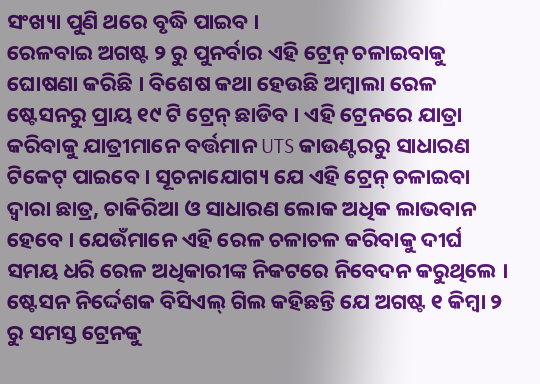ସଂଖ୍ୟା ପୁଣି ଥରେ ବୃଦ୍ଧି ପାଇବ ।
ରେଳବାଇ ଅଗଷ୍ଟ ୨ ରୁ ପୁନର୍ବାର ଏହି ଟ୍ରେନ୍ ଚଳାଇବାକୁ ଘୋଷଣା କରିଛି । ବିଶେଷ କଥା ହେଉଛି ଅମ୍ବାଲା ରେଳ ଷ୍ଟେସନରୁ ପ୍ରାୟ ୧୯ ଟି ଟ୍ରେନ୍ ଛାଡିବ । ଏହି ଟ୍ରେନରେ ଯାତ୍ରା କରିବାକୁ ଯାତ୍ରୀମାନେ ବର୍ତ୍ତମାନ UTS କାଉଣ୍ଟରରୁ ସାଧାରଣ ଟିକେଟ୍ ପାଇବେ । ସୂଚନାଯୋଗ୍ୟ ଯେ ଏହି ଟ୍ରେନ୍ ଚଳାଇବା ଦ୍ୱାରା ଛାତ୍ର, ଚାକିରିଆ ଓ ସାଧାରଣ ଲୋକ ଅଧିକ ଲାଭବାନ ହେବେ । ଯେଉଁମାନେ ଏହି ରେଳ ଚଳାଚଳ କରିବାକୁ ଦୀର୍ଘ ସମୟ ଧରି ରେଳ ଅଧିକାରୀଙ୍କ ନିକଟରେ ନିବେଦନ କରୁଥିଲେ । ଷ୍ଟେସନ ନିର୍ଦ୍ଦେଶକ ବିସିଏଲ୍ ଗିଲ କହିଛନ୍ତି ଯେ ଅଗଷ୍ଟ ୧ କିମ୍ବା ୨ ରୁ ସମସ୍ତ ଟ୍ରେନକୁ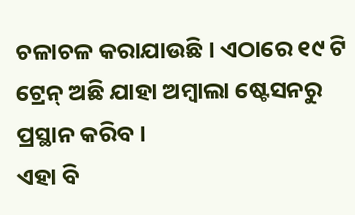ଚଳାଚଳ କରାଯାଉଛି । ଏଠାରେ ୧୯ ଟି ଟ୍ରେନ୍ ଅଛି ଯାହା ଅମ୍ବାଲା ଷ୍ଟେସନରୁ ପ୍ରସ୍ଥାନ କରିବ ।
ଏହା ବି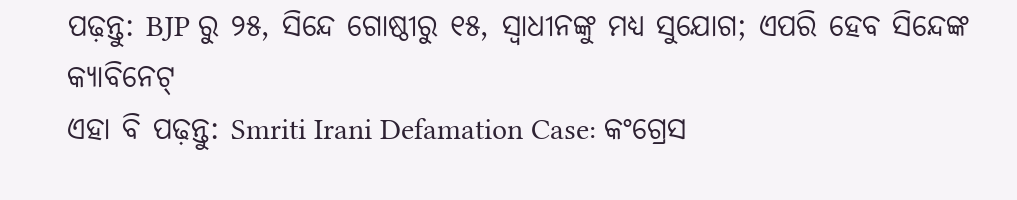ପଢ଼ନ୍ତୁ: BJP ରୁ ୨୫, ସିନ୍ଦେ ଗୋଷ୍ଠୀରୁ ୧୫, ସ୍ୱାଧୀନଙ୍କୁ ମଧ୍ୟ ସୁଯୋଗ; ଏପରି ହେବ ସିନ୍ଦେଙ୍କ କ୍ୟାବିନେଟ୍
ଏହା ବି ପଢ଼ନ୍ତୁ: Smriti Irani Defamation Case: କଂଗ୍ରେସ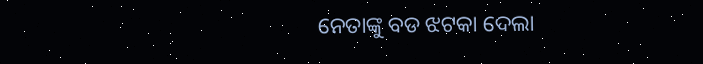ନେତାଙ୍କୁ ବଡ ଝଟକା ଦେଲା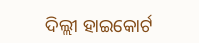ଦିଲ୍ଲୀ ହାଇକୋର୍ଟ